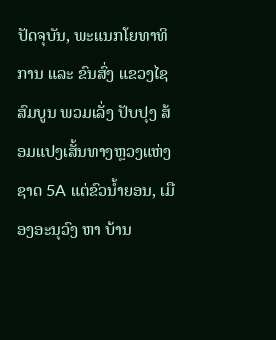ປັດຈຸບັນ, ພະແນກໂຍທາທິການ ແລະ ຂົນສົ່ງ ແຂວງໄຊສົມບູນ ພວມເລັ່ງ ປັບປຸງ ສ້ອມແປງເສັ້ນທາງຫຼວງແຫ່ງຊາດ 5A ແຕ່ຂົວນໍ້າຍອນ, ເມືອງອະນຸວົງ ຫາ ບ້ານ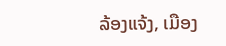ລ້ອງແຈ້ງ, ເມືອງ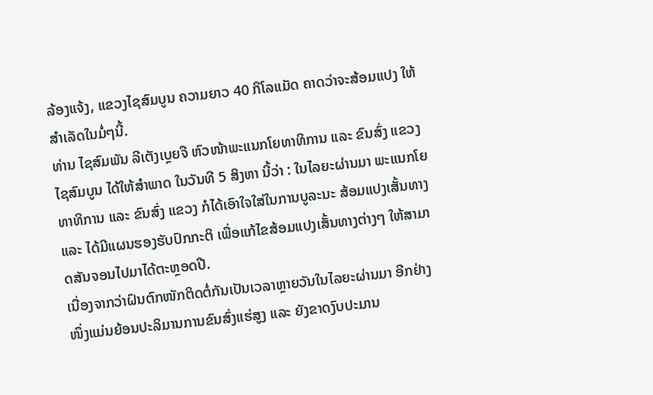ລ້ອງແຈ້ງ, ແຂວງໄຊສົມບູນ ຄວາມຍາວ 40 ກິໂລແມັດ ຄາດວ່າຈະສ້ອມແປງ ໃຫ້ສໍາເລັດໃນມໍ່ໆນີ້.
ທ່ານ ໄຊສົມພັນ ລີເຕັງເບຼຍຈື ຫົວໜ້າພະແນກໂຍທາທິການ ແລະ ຂົນສົ່ງ ແຂວງໄຊສົມບູນ ໄດ້ໃຫ້ສຳພາດ ໃນວັນທີ 5 ສິງຫາ ນີ້ວ່າ : ໃນໄລຍະຜ່ານມາ ພະແນກໂຍທາທິການ ແລະ ຂົນສົ່ງ ແຂວງ ກໍໄດ້ເອົາໃຈໃສ່ໃນການບູລະນະ ສ້ອມແປງເສັ້ນທາງ ແລະ ໄດ້ມີແຜນຮອງຮັບປົກກະຕິ ເພື່ອແກ້ໄຂສ້ອມແປງເສັ້ນທາງຕ່າງໆ ໃຫ້ສາມາດສັນຈອນໄປມາໄດ້ຕະຫຼອດປີ.
ເນື່ອງຈາກວ່າຝົນຕົກໜັກຕິດຕໍ່ກັນເປັນເວລາຫຼາຍວັນໃນໄລຍະຜ່ານມາ ອີກຢ່າງໜຶ່ງແມ່ນຍ້ອນປະລິມານການຂົນສົ່ງແຮ່ສູງ ແລະ ຍັງຂາດງົບປະມານ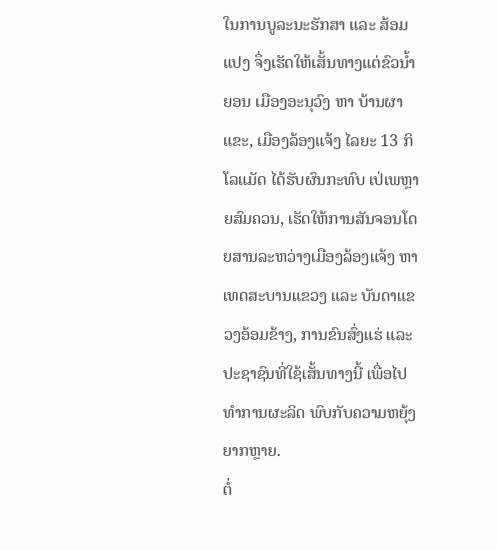ໃນການບູລະນະຮັກສາ ແລະ ສ້ອມແປງ ຈຶ່ງເຮັດໃຫ້ເສັ້ນທາງແຕ່ຂົວນໍ້າຍອນ ເມືອງອະນຸວົງ ຫາ ບ້ານຜາແຂະ, ເມືອງລ້ອງແຈ້ງ ໄລຍະ 13 ກິໂລແມັດ ໄດ້ຮັບຜົນກະທົບ ເປ່ເພຫຼາຍສົມຄວນ, ເຮັດໃຫ້ການສັນຈອນໂດຍສານລະຫວ່າງເມືອງລ້ອງແຈ້ງ ຫາເທດສະບານແຂວງ ແລະ ບັນດາແຂວງອ້ອມຂ້າງ, ການຂົນສົ່ງແຮ່ ແລະ ປະຊາຊົນທີ່ໃຊ້ເສັ້ນທາງນີ້ ເພື່ອໄປທຳການຜະລິດ ພົບກັບຄວາມຫຍຸ້ງຍາກຫຼາຍ.
ຕໍ່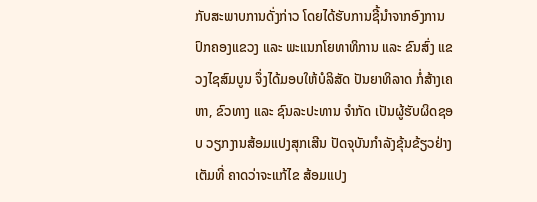ກັບສະພາບການດັ່ງກ່າວ ໂດຍໄດ້ຮັບການຊີ້ນຳຈາກອົງການປົກຄອງແຂວງ ແລະ ພະແນກໂຍທາທິການ ແລະ ຂົນສົ່ງ ແຂວງໄຊສົມບູນ ຈຶ່ງໄດ້ມອບໃຫ້ບໍລິສັດ ປັນຍາທິລາດ ກໍ່ສ້າງເຄຫາ, ຂົວທາງ ແລະ ຊົນລະປະທານ ຈຳກັດ ເປັນຜູ້ຮັບຜິດຊອບ ວຽກງານສ້ອມແປງສຸກເສີນ ປັດຈຸບັນກຳລັງຂຸ້ນຂ້ຽວຢ່າງເຕັມທີ່ ຄາດວ່າຈະແກ້ໄຂ ສ້ອມແປງ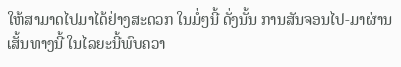ໃຫ້ສາມາດໄປມາໄດ້ຢ່າງສະດວກ ໃນມໍ່ໆນີ້ ດັ່ງນັ້ນ ການສັນຈອນໄປ-ມາຜ່ານເສັ້ນທາງນີ້ ໃນໄລຍະນີ້ພົບຄວາ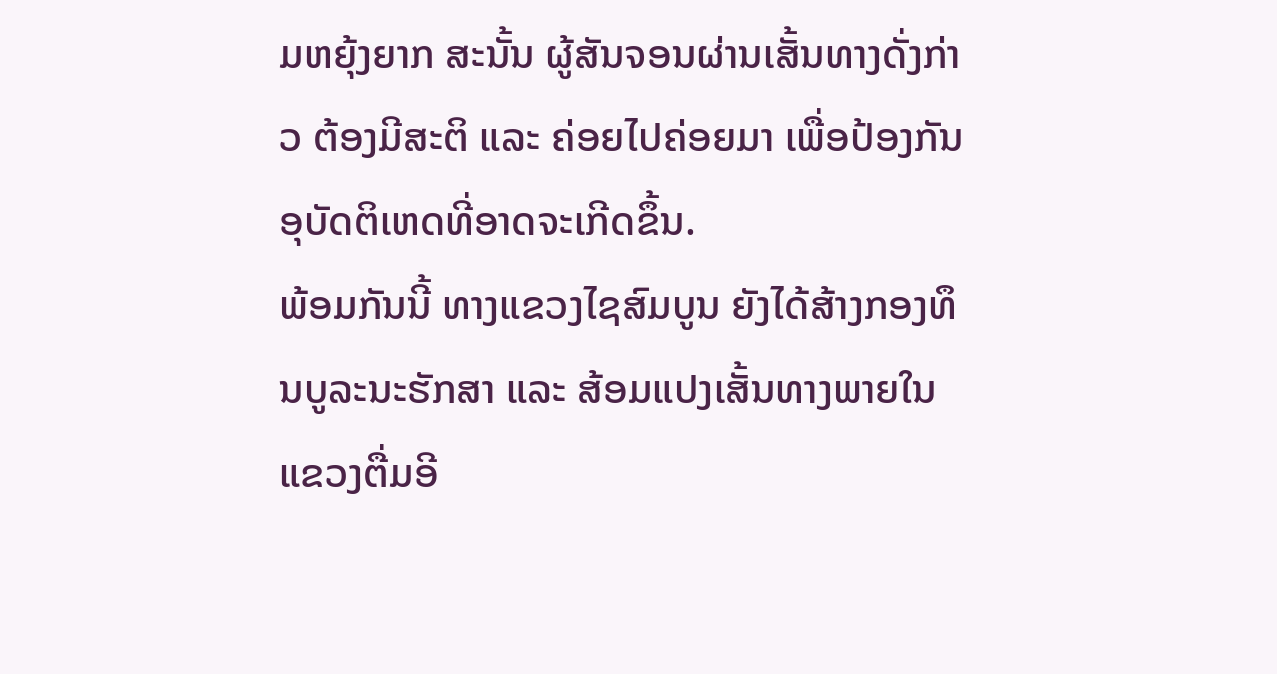ມຫຍຸ້ງຍາກ ສະນັ້ນ ຜູ້ສັນຈອນຜ່ານເສັ້ນທາງດັ່ງກ່າວ ຕ້ອງມີສະຕິ ແລະ ຄ່ອຍໄປຄ່ອຍມາ ເພື່ອປ້ອງກັນອຸບັດຕິເຫດທີ່ອາດຈະເກີດຂຶ້ນ.
ພ້ອມກັນນີ້ ທາງແຂວງໄຊສົມບູນ ຍັງໄດ້ສ້າງກອງທຶນບູລະນະຮັກສາ ແລະ ສ້ອມແປງເສັ້ນທາງພາຍໃນແຂວງຕື່ມອີ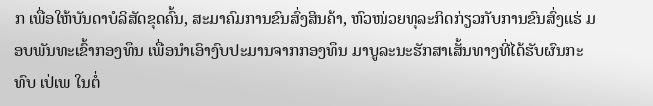ກ ເພື່ອໃຫ້ບັນດາບໍລິສັດຂຸດຄົ້ນ, ສະມາຄົມການຂົນສົ່ງສິນຄ້າ, ຫົວໜ່ວຍທຸລະກິດກ່ຽວກັບການຂົນສົ່ງແຮ່ ມອບພັນທະເຂົ້າກອງທຶນ ເພື່ອນໍາເອົາງົບປະມານຈາກກອງທຶນ ມາບູລະນະຮັກສາເສັ້ນທາງທີ່ໄດ້ຮັບຜົນກະທົບ ເປ່ເພ ໃນຕໍ່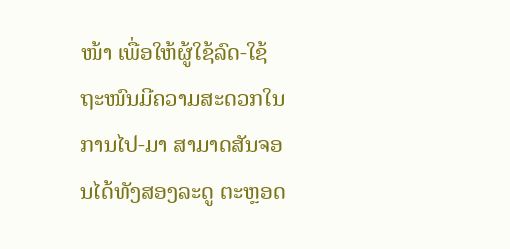ໜ້າ ເພື່ອໃຫ້ຜູ້ໃຊ້ລົດ-ໃຊ້ຖະໜົນມີຄວາມສະດວກໃນການໄປ-ມາ ສາມາດສັນຈອນໄດ້ທັງສອງລະດູ ຕະຫຼອດ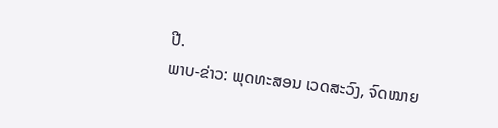ປີ.
ພາບ-ຂ່າວ: ພຸດທະສອນ ເວດສະວົງ, ຈົດໝາຍ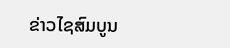ຂ່າວໄຊສົມບູນ